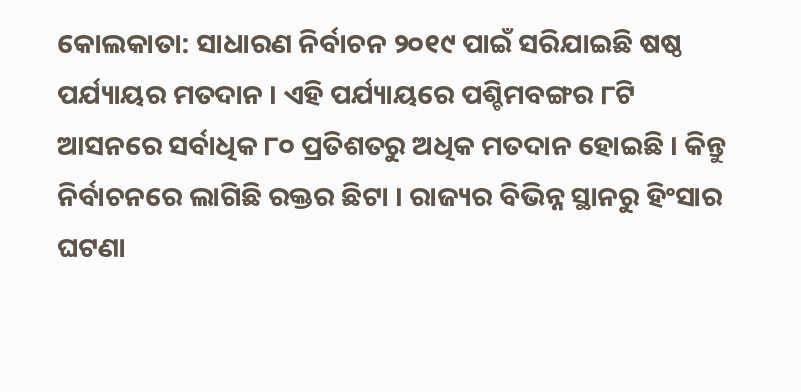କୋଲକାତା: ସାଧାରଣ ନିର୍ବାଚନ ୨୦୧୯ ପାଇଁ ସରିଯାଇଛି ଷଷ୍ଠ ପର୍ଯ୍ୟାୟର ମତଦାନ । ଏହି ପର୍ଯ୍ୟାୟରେ ପଶ୍ଚିମବଙ୍ଗର ୮ଟି ଆସନରେ ସର୍ବାଧିକ ୮୦ ପ୍ରତିଶତରୁ ଅଧିକ ମତଦାନ ହୋଇଛି । କିନ୍ତୁ ନିର୍ବାଚନରେ ଲାଗିଛି ରକ୍ତର ଛିଟା । ରାଜ୍ୟର ବିଭିନ୍ନ ସ୍ଥାନରୁ ହିଂସାର ଘଟଣା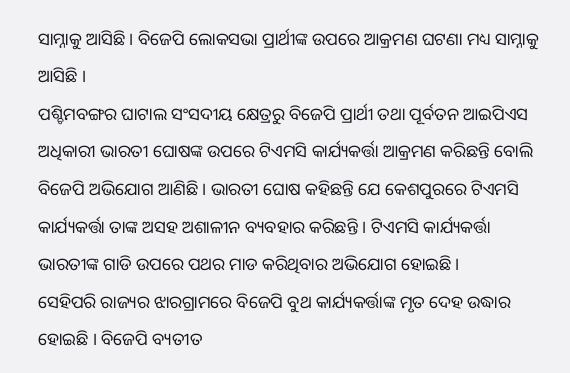ସାମ୍ନାକୁ ଆସିଛି । ବିଜେପି ଲୋକସଭା ପ୍ରାର୍ଥୀଙ୍କ ଉପରେ ଆକ୍ରମଣ ଘଟଣା ମଧ୍ୟ ସାମ୍ନାକୁ ଆସିଛି ।
ପଶ୍ଚିମବଙ୍ଗର ଘାଟାଲ ସଂସଦୀୟ କ୍ଷେତ୍ରରୁ ବିଜେପି ପ୍ରାର୍ଥୀ ତଥା ପୂର୍ବତନ ଆଇପିଏସ ଅଧିକାରୀ ଭାରତୀ ଘୋଷଙ୍କ ଉପରେ ଟିଏମସି କାର୍ଯ୍ୟକର୍ତ୍ତା ଆକ୍ରମଣ କରିଛନ୍ତି ବୋଲି ବିଜେପି ଅଭିଯୋଗ ଆଣିଛି । ଭାରତୀ ଘୋଷ କହିଛନ୍ତି ଯେ କେଶପୁରରେ ଟିଏମସି କାର୍ଯ୍ୟକର୍ତ୍ତା ତାଙ୍କ ଅସହ ଅଶାଳୀନ ବ୍ୟବହାର କରିଛନ୍ତି । ଟିଏମସି କାର୍ଯ୍ୟକର୍ତ୍ତା ଭାରତୀଙ୍କ ଗାଡି ଉପରେ ପଥର ମାଡ କରିଥିବାର ଅଭିଯୋଗ ହୋଇଛି ।
ସେହିପରି ରାଜ୍ୟର ଝାରଗ୍ରାମରେ ବିଜେପି ବୁଥ କାର୍ଯ୍ୟକର୍ତ୍ତାଙ୍କ ମୃତ ଦେହ ଉଦ୍ଧାର ହୋଇଛି । ବିଜେପି ବ୍ୟତୀତ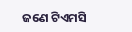ଜଣେ ଟିଏମସି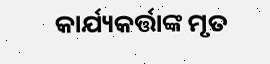କାର୍ଯ୍ୟକର୍ତ୍ତାଙ୍କ ମୃତ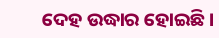ଦେହ ଉଦ୍ଧାର ହୋଇଛି ।